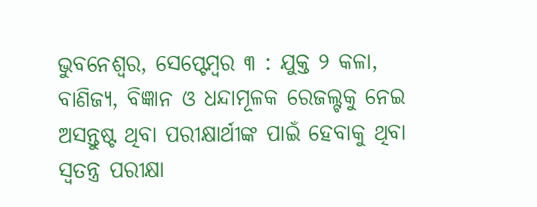ଭୁବନେଶ୍ୱର, ସେପ୍ଟେମ୍ବର ୩ : ଯୁକ୍ତ ୨ କଳା, ବାଣିଜ୍ୟ, ବିଜ୍ଞାନ ଓ ଧନ୍ଦାମୂଳକ ରେଜଲ୍ଟକୁ ନେଇ ଅସନ୍ତୁଷ୍ଟ ଥିବା ପରୀକ୍ଷାର୍ଥୀଙ୍କ ପାଇଁ ହେବାକୁ ଥିବା ସ୍ୱତନ୍ତ୍ର ପରୀକ୍ଷା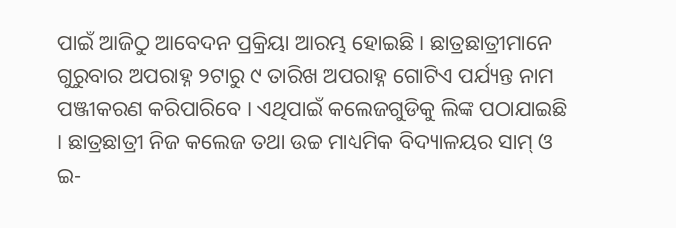ପାଇଁ ଆଜିଠୁ ଆବେଦନ ପ୍ରକ୍ରିୟା ଆରମ୍ଭ ହୋଇଛି । ଛାତ୍ରଛାତ୍ରୀମାନେ ଗୁରୁବାର ଅପରାହ୍ନ ୨ଟାରୁ ୯ ତାରିଖ ଅପରାହ୍ନ ଗୋଟିଏ ପର୍ଯ୍ୟନ୍ତ ନାମ ପଞ୍ଜୀକରଣ କରିପାରିବେ । ଏଥିପାଇଁ କଲେଜଗୁଡିକୁ ଲିଙ୍କ ପଠାଯାଇଛି । ଛାତ୍ରଛାତ୍ରୀ ନିଜ କଲେଜ ତଥା ଉଚ୍ଚ ମାଧ୍ୟମିକ ବିଦ୍ୟାଳୟର ସାମ୍ ଓ ଇ-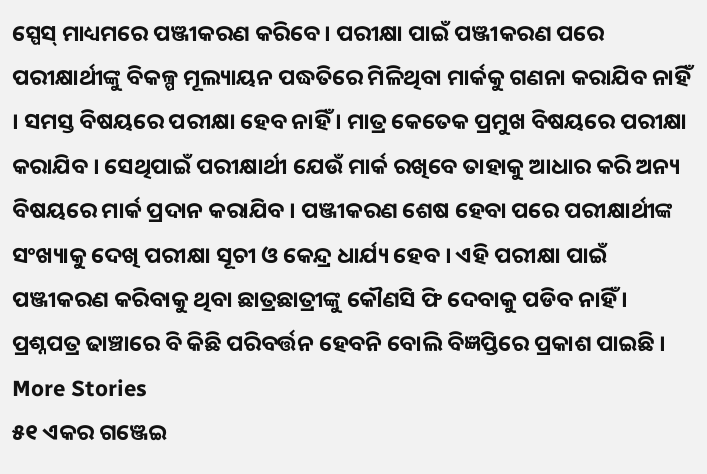ସ୍ପେସ୍ ମାଧ୍ୟମରେ ପଞ୍ଜୀକରଣ କରିବେ । ପରୀକ୍ଷା ପାଇଁ ପଞ୍ଜୀକରଣ ପରେ ପରୀକ୍ଷାର୍ଥୀଙ୍କୁ ବିକଳ୍ପ ମୂଲ୍ୟାୟନ ପଦ୍ଧତିରେ ମିଳିଥିବା ମାର୍କକୁ ଗଣନା କରାଯିବ ନାହିଁ । ସମସ୍ତ ବିଷୟରେ ପରୀକ୍ଷା ହେବ ନାହିଁ । ମାତ୍ର କେତେକ ପ୍ରମୁଖ ବିଷୟରେ ପରୀକ୍ଷା କରାଯିବ । ସେଥିପାଇଁ ପରୀକ୍ଷାର୍ଥୀ ଯେଉଁ ମାର୍କ ରଖିବେ ତାହାକୁ ଆଧାର କରି ଅନ୍ୟ ବିଷୟରେ ମାର୍କ ପ୍ରଦାନ କରାଯିବ । ପଞ୍ଜୀକରଣ ଶେଷ ହେବା ପରେ ପରୀକ୍ଷାର୍ଥୀଙ୍କ ସଂଖ୍ୟାକୁ ଦେଖି ପରୀକ୍ଷା ସୂଚୀ ଓ କେନ୍ଦ୍ର ଧାର୍ଯ୍ୟ ହେବ । ଏହି ପରୀକ୍ଷା ପାଇଁ ପଞ୍ଜୀକରଣ କରିବାକୁ ଥିବା ଛାତ୍ରଛାତ୍ରୀଙ୍କୁ କୌଣସି ଫି ଦେବାକୁ ପଡିବ ନାହିଁ । ପ୍ରଶ୍ନପତ୍ର ଢାଞ୍ଚାରେ ବି କିଛି ପରିବର୍ତ୍ତନ ହେବନି ବୋଲି ବିଜ୍ଞପ୍ତିରେ ପ୍ରକାଶ ପାଇଛି ।
More Stories
୫୧ ଏକର ଗଞ୍ଜେଇ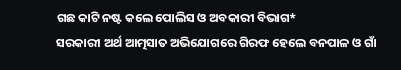ଗଛ କାଟି ନଷ୍ଟ କଲେ ପୋଲିସ ଓ ଅବକାରୀ ବିଭାଗ*
ସରକାରୀ ଅର୍ଥ ଆତ୍ମସାତ ଅଭିଯୋଗରେ ଗିରଫ ହେଲେ ବନପାଳ ଓ ଗାଁ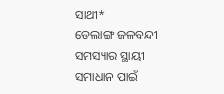ସାଥୀ*
ଡେଲାଙ୍ଗ ଜଳବନ୍ଦୀ ସମସ୍ୟାର ସ୍ଥାୟୀ ସମାଧାନ ପାଇଁ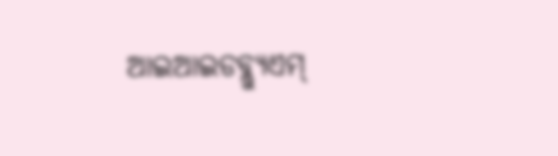ଆଇଆଇଡବ୍ଲ୍ୟୁଏମ୍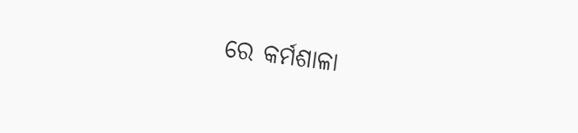ରେ କର୍ମଶାଳା